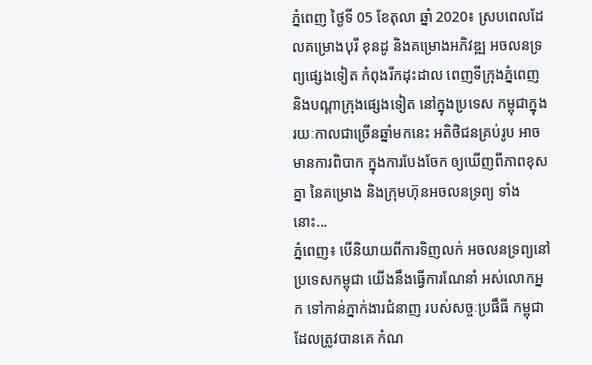ភ្នំពេញ ថ្ងៃទី 05 ខែតុលា ឆ្នាំ 2020៖ ស្របពេលដែលគម្រោងបុរី ខុនដូ និងគម្រោងអភិវឌ្ឍ អចលនទ្រព្យផ្សេងទៀត កំពុងរីកដុះដាល ពេញទីក្រុងភ្នំពេញ និងបណ្ដាក្រុងផ្សេងទៀត នៅក្នុងប្រទេស កម្ពុជាក្នុងរយៈកាលជាច្រើនឆ្នាំមកនេះ អតិថិជនគ្រប់រូប អាចមានការពិបាក ក្នុងការបែងចែក ឲ្យឃើញពីភាពខុសគ្នា នៃគម្រោង និងក្រុមហ៊ុនអចលនទ្រព្យ ទាំងនោះ...
ភ្នំពេញ៖ បើនិយាយពីការទិញលក់ អចលនទ្រព្យនៅប្រទេសកម្ពុជា យើងនឹងធ្វើការណែនាំ អស់លោកអ្នក ទៅកាន់ភ្នាក់ងារជំនាញ របស់សច្ចៈប្រផឹធី កម្ពុជា ដែលត្រូវបានគេ កំណ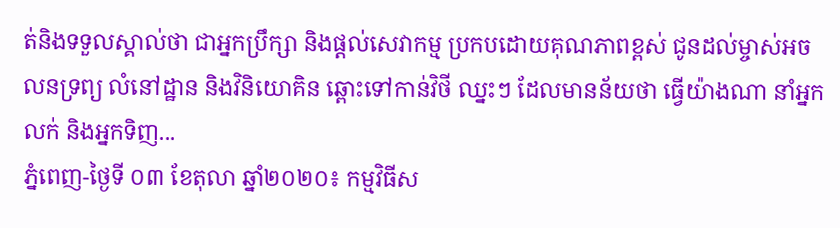ត់និងទទួលស្គាល់ថា ជាអ្នកប្រឹក្សា និងផ្តល់សេវាកម្ម ប្រកបដោយគុណភាពខ្ពស់ ជូនដល់ម្ចាស់អចលនទ្រព្យ លំនៅដ្ឋាន និងវិនិយោគិន ឆ្ពោះទៅកាន់វិថី ឈ្នះៗ ដែលមានន័យថា ធ្វើយ៉ាងណា នាំអ្នកលក់ និងអ្នកទិញ...
ភ្នំពេញ-ថ្ងៃទី ០៣ ខែតុលា ឆ្នាំ២០២០៖ កម្មវិធីស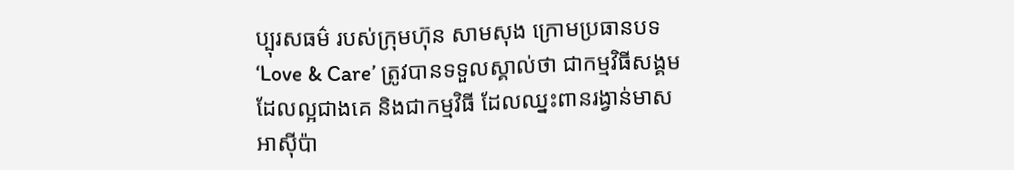ប្បុរសធម៌ របស់ក្រុមហ៊ុន សាមសុង ក្រោមប្រធានបទ ‘Love & Care’ ត្រូវបានទទួលស្គាល់ថា ជាកម្មវិធីសង្គម ដែលល្អជាងគេ និងជាកម្មវិធី ដែលឈ្នះពានរង្វាន់មាស អាស៊ីប៉ា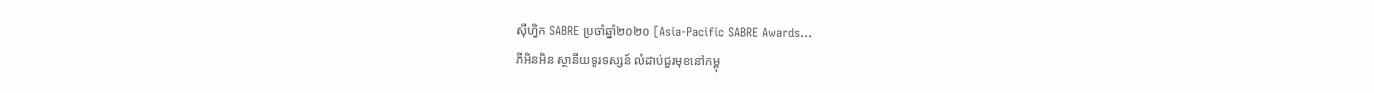ស៊ីហ្វិក SABRE ប្រចាំឆ្នាំ២០២០ [Asia-Pacific SABRE Awards...
ភីអិនអិន ស្ថានីយទូរទស្សន៍ លំដាប់ជួរមុខនៅកម្ពុ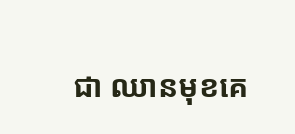ជា ឈានមុខគេ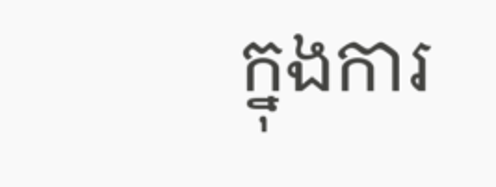ក្នុងការ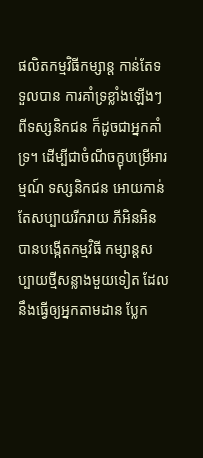ផលិតកម្មវិធីកម្សាន្ត កាន់តែទទួលបាន ការគាំទ្រខ្លាំងឡើងៗ ពីទស្សនិកជន ក៏ដូចជាអ្នកគាំទ្រ។ ដើម្បីជាចំណីចក្ខុបម្រើអារម្មណ៍ ទស្សនិកជន អោយកាន់តែសប្បាយរីករាយ ភីអិនអិន បានបង្កើតកម្មវិធី កម្សាន្តសប្បាយថ្មីសន្លាងមួយទៀត ដែលនឹងធ្វើឲ្យអ្នកតាមដាន ប្លែក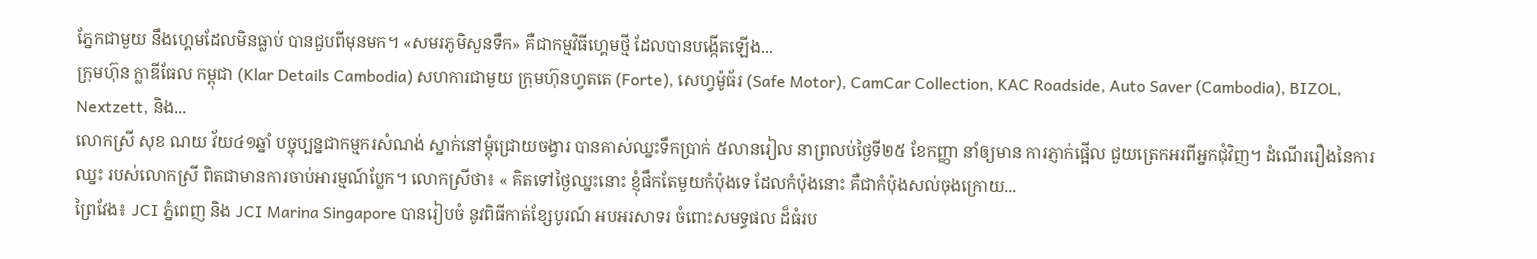ភ្នែកជាមួយ នឹងហ្គេមដែលមិនធ្លាប់ បានជួបពីមុនមក។ «សមរភូមិសួនទឹក» គឺជាកម្មវិធីហ្គេមថ្មី ដែលបានបង្កើតឡើង...
ក្រុមហ៊ុន ក្លាឌីធែល កម្ពុជា (Klar Details Cambodia) សហការជាមួយ ក្រុមហ៊ុនហ្វតតេ (Forte), សេហ្វម៉ូធ័រ (Safe Motor), CamCar Collection, KAC Roadside, Auto Saver (Cambodia), BIZOL, Nextzett, និង...
លោកស្រី សុខ ណយ វ័យ៤១ឆ្នាំ បច្ចុប្បន្នជាកម្មករសំណង់ ស្នាក់នៅម្តុំជ្រោយចង្វារ បានគាស់ឈ្នះទឹកប្រាក់ ៥លានរៀល នាព្រលប់ថ្ងៃទី២៥ ខែកញ្ញា នាំឲ្យមាន ការភ្ញាក់ផ្អើល ជួយត្រេកអរពីអ្នកជុំវិញ។ ដំណើររឿងនៃការឈ្នះ របស់លោកស្រី ពិតជាមានការចាប់អារម្មណ៍ប្លែក។ លោកស្រីថា៖ « គិតទៅថ្ងៃឈ្នះនោះ ខ្ញុំផឹកតែមួយកំប៉ុងទេ ដែលកំប៉ុងនោះ គឺជាកំប៉ុងសល់ចុងក្រោយ...
ព្រៃវែង៖ JCI ភ្នំពេញ និង JCI Marina Singapore បានរៀបចំ នូវពិធីកាត់ខ្សែបូរណ៍ អបអរសាទរ ចំពោះសមទ្ធផល ដ៏ធំរប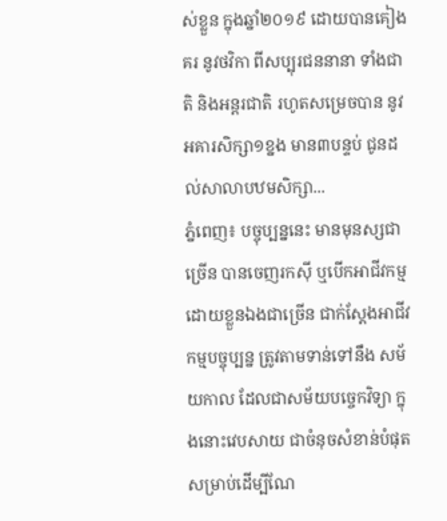ស់ខ្លួន ក្នុងឆ្នាំ២០១៩ ដោយបានគៀងគរ នូវថវិកា ពីសប្បុរជននានា ទាំងជាតិ និងអន្តរជាតិ រហូតសម្រេចបាន នូវអគារសិក្សា១ខ្នង មាន៣បន្ទប់ ជូនដល់សាលាបឋមសិក្សា...
ភ្នំពេញ៖ បច្ចុប្បន្ននេះ មានមុនស្សជាច្រើន បានចេញរកសុី ឬបើកអាជីវកម្ម ដោយខ្លួនឯងជាច្រើន ជាក់ស្តែងអាជីវកម្មបច្ចុប្បន្ន ត្រូវតាមទាន់ទៅនឹង សម័យកាល ដែលជាសម័យបច្ចេកវិទ្យា ក្នុងនោះវេបសាយ ជាចំនុចសំខាន់បំផុត សម្រាប់ដើម្បីណែ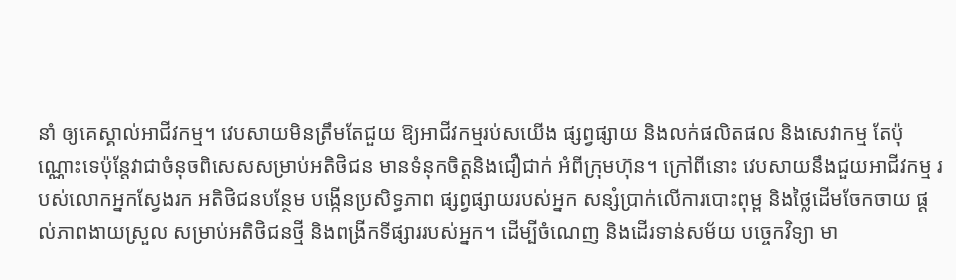នាំ ឲ្យគេស្គាល់អាជីវកម្ម។ វេបសាយមិនត្រឹមតែជួយ ឱ្យអាជីវកម្មរប់សយើង ផ្សព្វផ្សាយ និងលក់ផលិតផល និងសេវាកម្ម តែប៉ុណ្ណោះទេប៉ុន្តែវាជាចំនុចពិសេសសម្រាប់អតិថិជន មានទំនុកចិត្តនិងជឿជាក់ អំពីក្រុមហ៊ុន។ ក្រៅពីនោះ វេបសាយនឹងជួយអាជីវកម្ម របស់លោកអ្នកស្វែងរក អតិថិជនបន្ថែម បង្កើនប្រសិទ្ធភាព ផ្សព្វផ្សាយរបស់អ្នក សន្សំប្រាក់លើការបោះពុម្ព និងថ្លៃដើមចែកចាយ ផ្តល់ភាពងាយស្រួល សម្រាប់អតិថិជនថ្មី និងពង្រីកទីផ្សាររបស់អ្នក។ ដើម្បីចំណេញ និងដើរទាន់សម័យ បច្ចេកវិទ្យា មា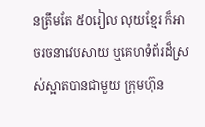នត្រឹមតែ ៥០រៀល លុយខ្មែរ ក៏អាចរចនាវេបសាយ ឬគេហទំព័រដ៏ស្រស់ស្អាតបានជាមួយ ក្រុមហ៊ុន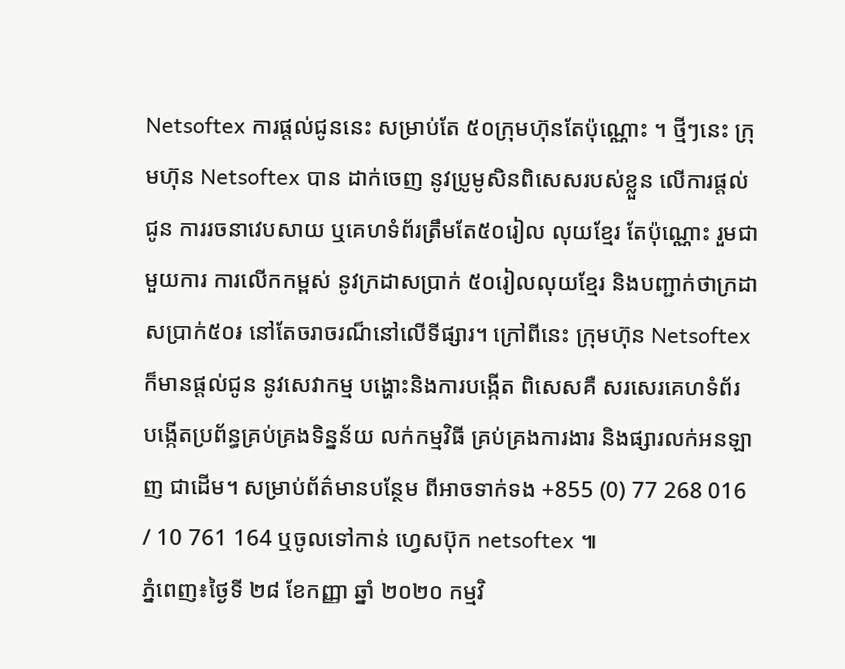Netsoftex ការផ្តល់ជូននេះ សម្រាប់តែ ៥០ក្រុមហ៊ុនតែប៉ុណ្ណោះ ។ ថ្មីៗនេះ ក្រុមហ៊ុន Netsoftex បាន ដាក់ចេញ នូវប្រូមូសិនពិសេសរបស់ខ្លួន លើការផ្តល់ជូន ការរចនាវេបសាយ ឬគេហទំព័រត្រឹមតែ៥០រៀល លុយខ្មែរ តែប៉ុណ្ណោះ រួមជាមួយការ ការលើកកម្ពស់ នូវក្រដាសប្រាក់ ៥០រៀលលុយខ្មែរ និងបញ្ជាក់ថាក្រដាសប្រាក់៥០៛ នៅតែចរាចរណ៏នៅលើទីផ្សារ។ ក្រៅពីនេះ ក្រុមហ៊ុន Netsoftex ក៏មានផ្តល់ជូន នូវសេវាកម្ម បង្ហោះនិងការបង្កើត ពិសេសគឺ សរសេរគេហទំព័រ បង្កើតប្រព័ន្ធគ្រប់គ្រងទិន្នន័យ លក់កម្មវិធី គ្រប់គ្រងការងារ និងផ្សារលក់អនឡាញ ជាដើម។ សម្រាប់ព័ត៌មានបន្ថែម ពីអាចទាក់ទង +855 (0) 77 268 016 / 10 761 164 ឬចូលទៅកាន់ ហ្វេសប៊ុក netsoftex ៕
ភ្នំពេញ៖ថ្ងៃទី ២៨ ខែកញ្ញា ឆ្នាំ ២០២០ កម្មវិ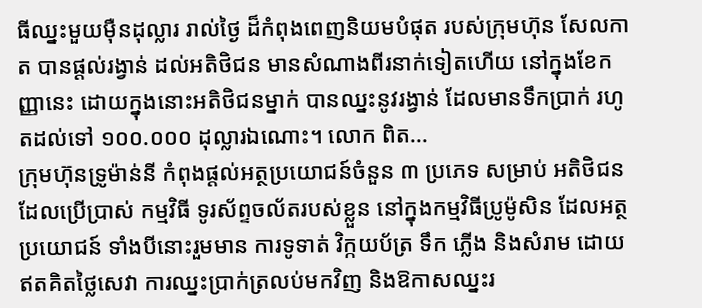ធីឈ្នះមួយម៉ឺនដុល្លារ រាល់ថ្ងៃ ដ៏កំពុងពេញនិយមបំផុត របស់ក្រុមហ៊ុន សែលកាត បានផ្តល់រង្វាន់ ដល់អតិថិជន មានសំណាងពីរនាក់ទៀតហើយ នៅក្នុងខែកញ្ញានេះ ដោយក្នុងនោះអតិថិជនម្នាក់ បានឈ្នះនូវរង្វាន់ ដែលមានទឹកប្រាក់ រហូតដល់ទៅ ១០០.០០០ ដុល្លារឯណោះ។ លោក ពិត...
ក្រុមហ៊ុនទ្រូម៉ាន់នី កំពុងផ្ដល់អត្ថប្រយោជន៍ចំនួន ៣ ប្រភេទ សម្រាប់ អតិថិជន ដែលប្រើប្រាស់ កម្មវិធី ទូរស័ព្ទចល័តរបស់ខ្លួន នៅក្នុងកម្មវិធីប្រូម៉ូសិន ដែលអត្ថប្រយោជន៍ ទាំងបីនោះរួមមាន ការទូទាត់ វិក្កយប័ត្រ ទឹក ភ្លើង និងសំរាម ដោយឥតគិតថ្លៃសេវា ការឈ្នះប្រាក់ត្រលប់មកវិញ និងឱកាសឈ្នះរ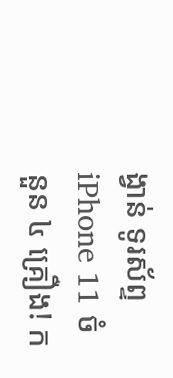ង្វាន់ ទូរស័ព្ទ iPhone 11 ចំនួន ៤ គ្រឿង! ក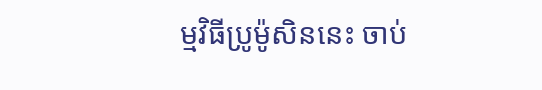ម្មវិធីប្រូម៉ូសិននេះ ចាប់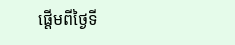ផ្ដើមពីថ្ងៃទី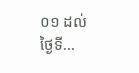០១ ដល់ថ្ងៃទី...